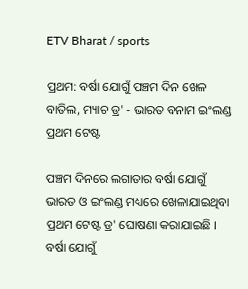ETV Bharat / sports

ପ୍ରଥମ: ବର୍ଷା ଯୋଗୁଁ ପଞ୍ଚମ ଦିନ ଖେଳ ବାତିଲ, ମ୍ୟାଚ ଡ୍ର' - ଭାରତ ବନାମ ଇଂଲଣ୍ଡ ପ୍ରଥମ ଟେଷ୍ଟ

ପଞ୍ଚମ ଦିନରେ ଲଗାତାର ବର୍ଷା ଯୋଗୁଁ ଭାରତ ଓ ଇଂଲଣ୍ଡ ମଧ୍ୟରେ ଖେଳାଯାଇଥିବା ପ୍ରଥମ ଟେଷ୍ଟ ଡ୍ର' ଘୋଷଣା କରାଯାଇଛି । ବର୍ଷା ଯୋଗୁଁ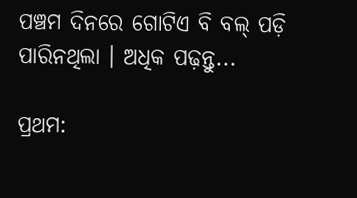ପଞ୍ଚମ ଦିନରେ ଗୋଟିଏ ବି ବଲ୍ ପଡ଼ି ପାରିନଥିଲା । ଅଧିକ ପଢ଼ନ୍ତୁ...

ପ୍ରଥମ: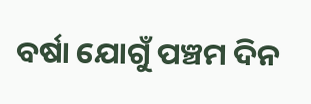ବର୍ଷା ଯୋଗୁଁ ପଞ୍ଚମ ଦିନ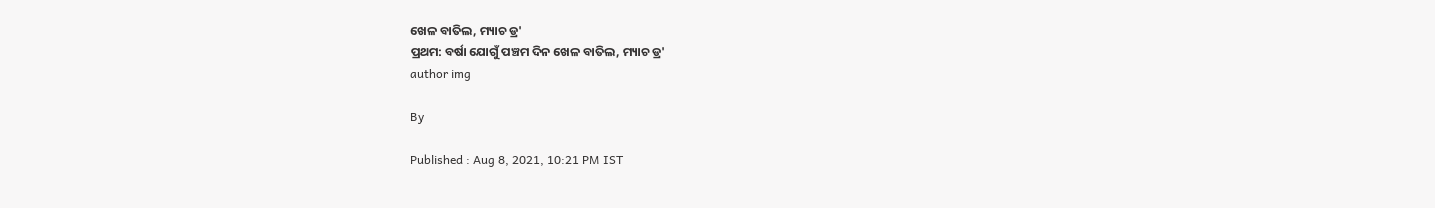ଖେଳ ବାତିଲ, ମ୍ୟାଚ ଡ୍ର'
ପ୍ରଥମ: ବର୍ଷା ଯୋଗୁଁ ପଞ୍ଚମ ଦିନ ଖେଳ ବାତିଲ, ମ୍ୟାଚ ଡ୍ର'
author img

By

Published : Aug 8, 2021, 10:21 PM IST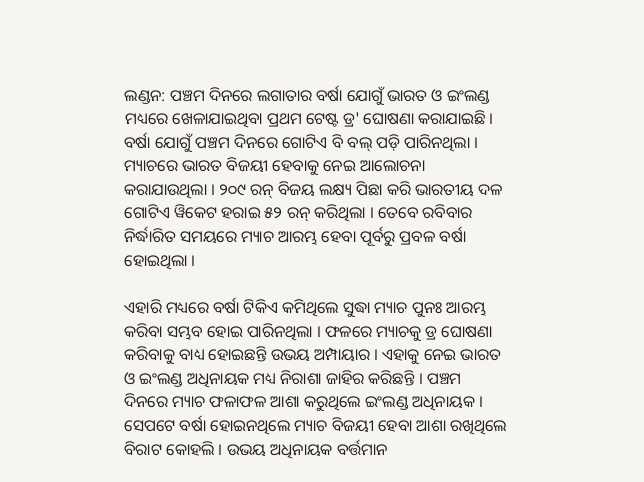ଲଣ୍ଡନ: ପଞ୍ଚମ ଦିନରେ ଲଗାତାର ବର୍ଷା ଯୋଗୁଁ ଭାରତ ଓ ଇଂଲଣ୍ଡ ମଧ୍ୟରେ ଖେଳାଯାଇଥିବା ପ୍ରଥମ ଟେଷ୍ଟ ଡ୍ର' ଘୋଷଣା କରାଯାଇଛି । ବର୍ଷା ଯୋଗୁଁ ପଞ୍ଚମ ଦିନରେ ଗୋଟିଏ ବି ବଲ୍ ପଡ଼ି ପାରିନଥିଲା । ମ୍ୟାଚରେ ଭାରତ ବିଜୟୀ ହେବାକୁ ନେଇ ଆଲୋଚନା କରାଯାଉଥିଲା । ୨୦୯ ରନ୍ ବିଜୟ ଲକ୍ଷ୍ୟ ପିଛା କରି ଭାରତୀୟ ଦଳ ଗୋଟିଏ ୱିକେଟ ହରାଇ ୫୨ ରନ୍ କରିଥିଲା । ତେବେ ରବିବାର ନିର୍ଦ୍ଧାରିତ ସମୟରେ ମ୍ୟାଚ ଆରମ୍ଭ ହେବା ପୂର୍ବରୁ ପ୍ରବଳ ବର୍ଷା ହୋଇଥିଲା ।

ଏହାରି ମଧ୍ୟରେ ବର୍ଷା ଟିକିଏ କମିଥିଲେ ସୁଦ୍ଧା ମ୍ୟାଚ ପୁନଃ ଆରମ୍ଭ କରିବା ସମ୍ଭବ ହୋଇ ପାରିନଥିଲା । ଫଳରେ ମ୍ୟାଚକୁ ଡ୍ର ଘୋଷଣା କରିବାକୁ ବାଧ୍ୟ ହୋଇଛନ୍ତି ଉଭୟ ଅମ୍ପାୟାର । ଏହାକୁ ନେଇ ଭାରତ ଓ ଇଂଲଣ୍ଡ ଅଧିନାୟକ ମଧ୍ୟ ନିରାଶା ଜାହିର କରିଛନ୍ତି । ପଞ୍ଚମ ଦିନରେ ମ୍ୟାଚ ଫଳାଫଳ ଆଶା କରୁଥିଲେ ଇଂଲଣ୍ଡ ଅଧିନାୟକ । ସେପଟେ ବର୍ଷା ହୋଇନଥିଲେ ମ୍ୟାଚ ବିଜୟୀ ହେବା ଆଶା ରଖିଥିଲେ ବିରାଟ କୋହଲି । ଉଭୟ ଅଧିନାୟକ ବର୍ତ୍ତମାନ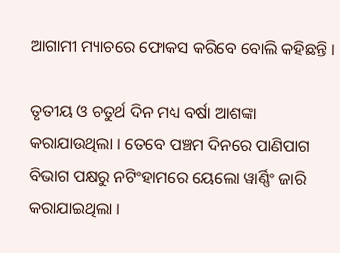ଆଗାମୀ ମ୍ୟାଚରେ ଫୋକସ କରିବେ ବୋଲି କହିଛନ୍ତି ।

ତୃତୀୟ ଓ ଚତୁର୍ଥ ଦିନ ମଧ୍ୟ ବର୍ଷା ଆଶଙ୍କା କରାଯାଉଥିଲା । ତେବେ ପଞ୍ଚମ ଦିନରେ ପାଣିପାଗ ବିଭାଗ ପକ୍ଷରୁ ନଟିଂହାମରେ ୟେଲୋ ୱାର୍ଣ୍ଣିଂ ଜାରି କରାଯାଇଥିଲା ।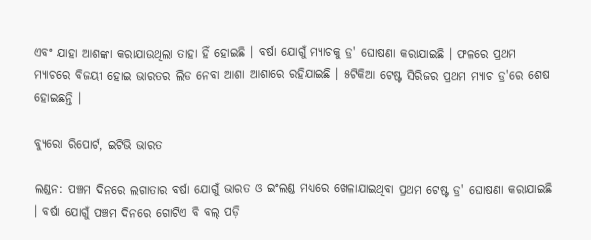ଏବଂ ଯାହା ଆଶଙ୍କା କରାଯାଉଥିଲା ତାହା ହିଁ ହୋଇଛି । ବର୍ଷା ଯୋଗୁଁ ମ୍ୟାଚକୁ ଡ୍ର' ଘୋଷଣା କରାଯାଇଛି । ଫଳରେ ପ୍ରଥମ ମ୍ୟାଚରେ ବିଜୟୀ ହୋଇ ଭାରତର ଲିଡ ନେବା ଆଶା ଆଶାରେ ରହିଯାଇଛି । ୫ଟିକିଆ ଟେଷ୍ଟ ସିରିଜର ପ୍ରଥମ ମ୍ୟାଚ ଡ୍ର'ରେ ଶେଷ ହୋଇଛନ୍ତି ।

ବ୍ୟୁରୋ ରିପୋର୍ଟ, ଇଟିଭି ଭାରତ

ଲଣ୍ଡନ: ପଞ୍ଚମ ଦିନରେ ଲଗାତାର ବର୍ଷା ଯୋଗୁଁ ଭାରତ ଓ ଇଂଲଣ୍ଡ ମଧ୍ୟରେ ଖେଳାଯାଇଥିବା ପ୍ରଥମ ଟେଷ୍ଟ ଡ୍ର' ଘୋଷଣା କରାଯାଇଛି । ବର୍ଷା ଯୋଗୁଁ ପଞ୍ଚମ ଦିନରେ ଗୋଟିଏ ବି ବଲ୍ ପଡ଼ି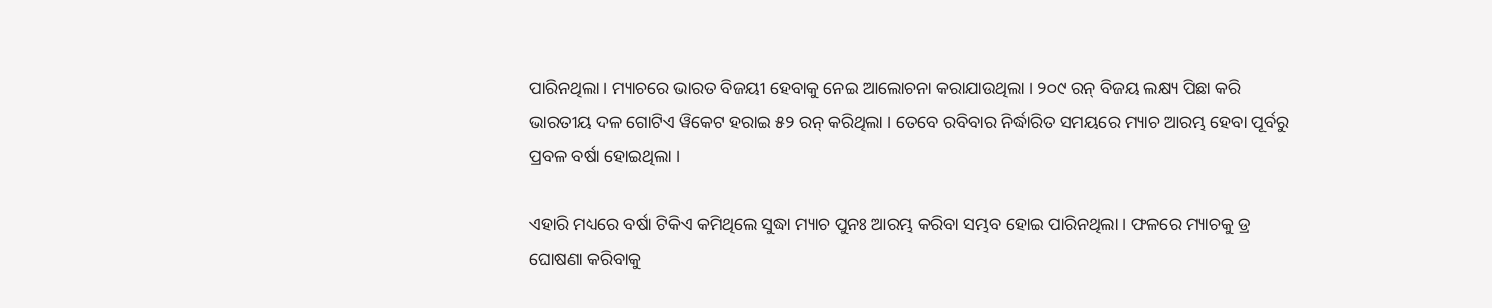ପାରିନଥିଲା । ମ୍ୟାଚରେ ଭାରତ ବିଜୟୀ ହେବାକୁ ନେଇ ଆଲୋଚନା କରାଯାଉଥିଲା । ୨୦୯ ରନ୍ ବିଜୟ ଲକ୍ଷ୍ୟ ପିଛା କରି ଭାରତୀୟ ଦଳ ଗୋଟିଏ ୱିକେଟ ହରାଇ ୫୨ ରନ୍ କରିଥିଲା । ତେବେ ରବିବାର ନିର୍ଦ୍ଧାରିତ ସମୟରେ ମ୍ୟାଚ ଆରମ୍ଭ ହେବା ପୂର୍ବରୁ ପ୍ରବଳ ବର୍ଷା ହୋଇଥିଲା ।

ଏହାରି ମଧ୍ୟରେ ବର୍ଷା ଟିକିଏ କମିଥିଲେ ସୁଦ୍ଧା ମ୍ୟାଚ ପୁନଃ ଆରମ୍ଭ କରିବା ସମ୍ଭବ ହୋଇ ପାରିନଥିଲା । ଫଳରେ ମ୍ୟାଚକୁ ଡ୍ର ଘୋଷଣା କରିବାକୁ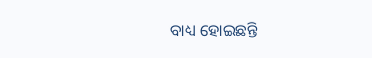ବାଧ୍ୟ ହୋଇଛନ୍ତି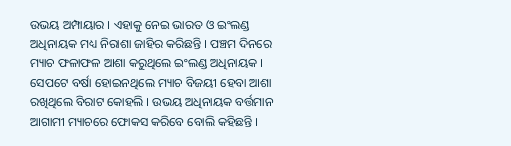ଉଭୟ ଅମ୍ପାୟାର । ଏହାକୁ ନେଇ ଭାରତ ଓ ଇଂଲଣ୍ଡ ଅଧିନାୟକ ମଧ୍ୟ ନିରାଶା ଜାହିର କରିଛନ୍ତି । ପଞ୍ଚମ ଦିନରେ ମ୍ୟାଚ ଫଳାଫଳ ଆଶା କରୁଥିଲେ ଇଂଲଣ୍ଡ ଅଧିନାୟକ । ସେପଟେ ବର୍ଷା ହୋଇନଥିଲେ ମ୍ୟାଚ ବିଜୟୀ ହେବା ଆଶା ରଖିଥିଲେ ବିରାଟ କୋହଲି । ଉଭୟ ଅଧିନାୟକ ବର୍ତ୍ତମାନ ଆଗାମୀ ମ୍ୟାଚରେ ଫୋକସ କରିବେ ବୋଲି କହିଛନ୍ତି ।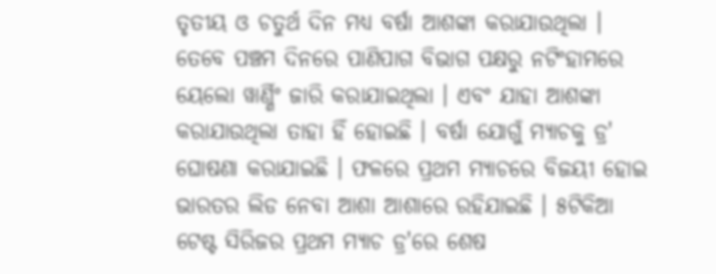ତୃତୀୟ ଓ ଚତୁର୍ଥ ଦିନ ମଧ୍ୟ ବର୍ଷା ଆଶଙ୍କା କରାଯାଉଥିଲା । ତେବେ ପଞ୍ଚମ ଦିନରେ ପାଣିପାଗ ବିଭାଗ ପକ୍ଷରୁ ନଟିଂହାମରେ ୟେଲୋ ୱାର୍ଣ୍ଣିଂ ଜାରି କରାଯାଇଥିଲା । ଏବଂ ଯାହା ଆଶଙ୍କା କରାଯାଉଥିଲା ତାହା ହିଁ ହୋଇଛି । ବର୍ଷା ଯୋଗୁଁ ମ୍ୟାଚକୁ ଡ୍ର' ଘୋଷଣା କରାଯାଇଛି । ଫଳରେ ପ୍ରଥମ ମ୍ୟାଚରେ ବିଜୟୀ ହୋଇ ଭାରତର ଲିଡ ନେବା ଆଶା ଆଶାରେ ରହିଯାଇଛି । ୫ଟିକିଆ ଟେଷ୍ଟ ସିରିଜର ପ୍ରଥମ ମ୍ୟାଚ ଡ୍ର'ରେ ଶେଷ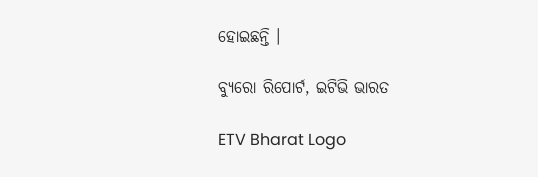ହୋଇଛନ୍ତି ।

ବ୍ୟୁରୋ ରିପୋର୍ଟ, ଇଟିଭି ଭାରତ

ETV Bharat Logo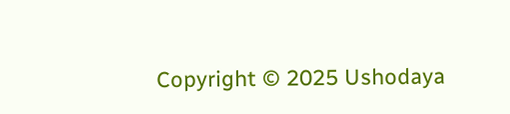Copyright © 2025 Ushodaya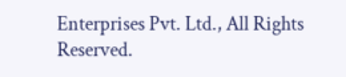Enterprises Pvt. Ltd., All Rights Reserved.